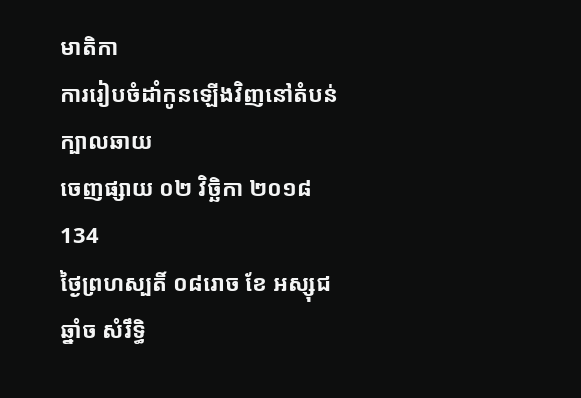មាតិកា
ការរៀបចំដាំកូនឡើងវិញនៅតំបន់ក្បាលឆាយ
ចេញផ្សាយ ០២ វិច្ឆិកា ២០១៨
134
ថ្ងៃព្រហស្បតិ៍ ០៨រោច ខែ អស្សុជ ឆ្នាំច សំរឹទ្ធិ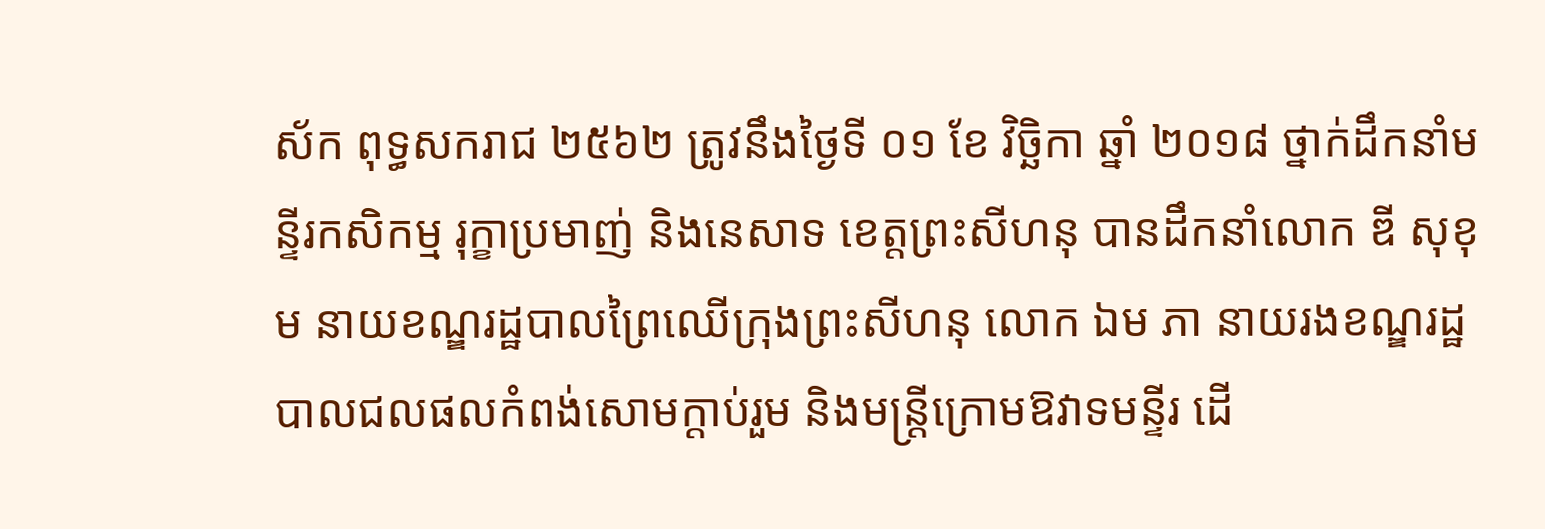ស័ក ពុទ្ធសករាជ ២៥៦២ ត្រូវនឹងថ្ងៃទី ០១ ខែ វិច្ឆិកា ឆ្នាំ ២០១៨ ថ្នាក់ដឹកនាំមន្ទីរកសិកម្ម រុក្ខាប្រមាញ់ និងនេសាទ ខេត្តព្រះសីហនុ បានដឹកនាំលោក ឌី សុខុម នាយខណ្ឌរដ្ឋបាលព្រៃឈើក្រុងព្រះសីហនុ លោក ឯម ភា នាយរងខណ្ឌរដ្ឋបាលជលផលកំពង់សោមក្តាប់រួម និងមន្ត្រីក្រោមឱវាទមន្ទីរ ដើ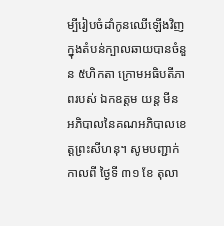ម្បីរៀបចំដាំកូនឈេីឡេីងវិញ ក្នុងតំបន់ក្បាលឆាយបានចំនួន ៥ហិកតា ក្រោមអធិបតីភាពរបស់ ឯកឧត្តម យន្ត មីន អភិបាលនៃគណអភិបាលខេត្តព្រះសីហនុ។ សូមបញ្ជាក់ កាលពី ថ្ងៃទី ៣១ ខែ តុលា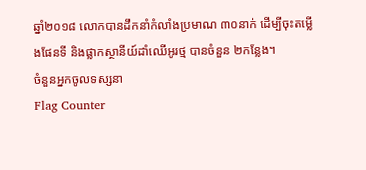ឆ្នាំ២០១៨ លោកបានដឹកនាំកំលាំងប្រមាណ ៣០នាក់ ដើម្បីចុះតម្លេីងផែនទី និងផ្លាកស្ថានីយ៍ដាំឈេីអូរថ្ម បានចំនួន ២កន្លែង។
ចំនួនអ្នកចូលទស្សនា
Flag Counter